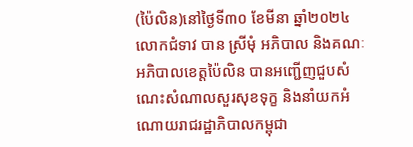(ប៉ៃលិន)នៅថ្ងៃទី៣០ ខែមីនា ឆ្នាំ២០២៤
លោកជំទាវ បាន ស្រីមុំ អភិបាល និងគណៈអភិបាលខេត្តប៉ៃលិន បានអញ្ជើញជួបសំណេះសំណាលសួរសុខទុក្ខ និងនាំយកអំណោយរាជរដ្ឋាភិបាលកម្ពុជា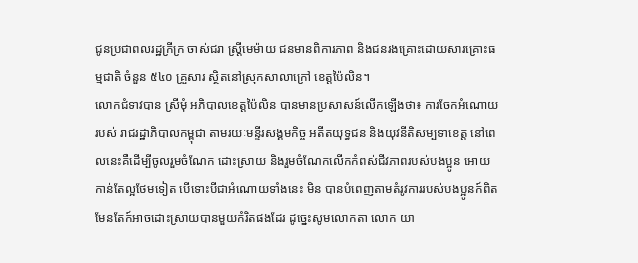ជូនប្រជាពលរដ្ឋក្រីក្រ ចាស់ជរា ស្រ្តីមេម៉ាយ ជនមានពិការភាព និងជនរងគ្រោះដោយសារគ្រោះធម្មជាតិ ចំនួន ៥៤០ គ្រួសារ ស្ថិតនៅស្រុកសាលាក្រៅ ខេត្តប៉ៃលិន។
លោកជំទាវបាន ស្រីមុំ អភិបាលខេត្តប៉ៃលិន បានមានប្រសាសន៍លើកឡើងថា៖ ការចែកអំណោយរបស់ រាជរដ្ឋាភិបាលកម្ពុជា តាមរយៈមន្ទីរសង្គមកិច្ច អតីតយុទ្ធជន និងយុវនីតិសម្បទាខេត្ត នៅពេលនេះគឺដើម្បីចូលរួមចំណែក ដោះស្រាយ និងរួមចំណែកលើកកំពស់ជីវភាពរបស់បងប្អូន អោយកាន់តែល្អថែមទៀត បើទោះបីជាអំណោយទាំងនេះ មិន បានបំពេញតាមតំរូវការរបស់បងប្អូនក៍ពិតមែនតែក៍អាចដោះស្រាយបានមួយកំរិតផងដែរ ដូច្នេះសូមលោកតា លោក យា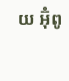យ អ៊ុំពូ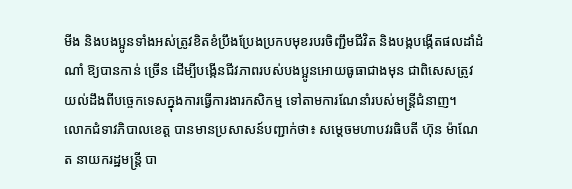មីង និងបងប្អូនទាំងអស់ត្រូវខិតខំប្រឹងប្រែងប្រកបមុខរបរចិញ្ជឹមជីវិត និងបង្កបង្កើតផលដាំដំណាំ ឱ្យបានកាន់ ច្រើន ដើម្បីបង្កើនជីវភាពរបស់បងប្អូនអោយធូធាជាងមុន ជាពិសេសត្រូវយល់ដឹងពីបច្ចេកទេសក្នុងការធ្វើការងារកសិកម្ម ទៅតាមការណែនាំរបស់មន្ត្រីជំនាញ។
លោកជំទាវភិបាលខេត្ត បានមានប្រសាសន៍បញ្ជាក់ថា៖ សម្តេចមហាបវរធិបតី ហ៊ុន ម៉ាណែត នាយករដ្ឋមន្ត្រី បា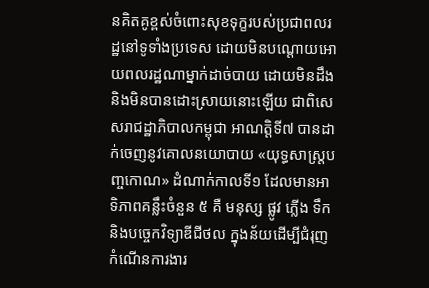នគិតគូខ្ពស់ចំពោះសុខទុក្ខរបស់ប្រជាពលរដ្ឋនៅទូទាំងប្រទេស ដោយមិនបណ្តោយអោយពលរដ្ឋណាម្នាក់ដាច់បាយ ដោយមិនដឹង និងមិនបានដោះស្រាយនោះឡើយ ជាពិសេសរាជដ្ឋាភិបាលកម្ពុជា អាណត្តិទី៧ បានដាក់ចេញនូវគោលនយោបាយ «យុទ្ធសាស្ត្របញ្ចកោណ» ដំណាក់កាលទី១ ដែលមានអាទិភាពគន្លឹះចំនួន ៥ គឺ មនុស្ស ផ្លូវ ភ្លើង ទឹក និងបច្ចេកវិទ្យាឌីជីថល ក្នុងន័យដើម្បីជំរុញកំណើនការងារ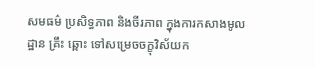សមធម៌ ប្រសិទ្ធភាព និងចីរភាព ក្នុងការកសាងមូលដ្ឋាន គ្រឹះ ឆ្ពោះ ទៅសម្រេចចក្ខុវិស័យក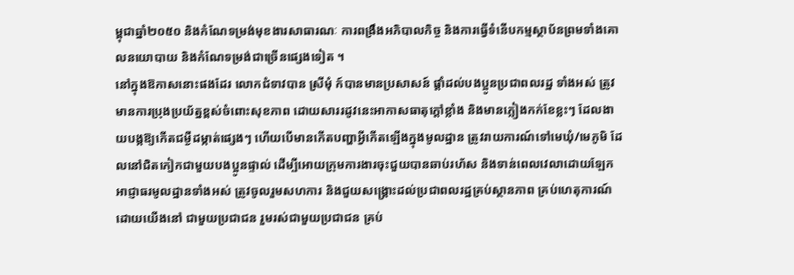ម្ពុជាឆ្នាំ២០៥០ និងកំណែទម្រង់មុខងារសាធារណៈ ការពង្រឹងអភិបាលកិច្ច និងការធ្វើទំនើបកម្មស្ថាប័នព្រមទាំងគោលនយោបាយ និងកំណែទម្រង់ជាច្រើនផ្សេងទៀត ។
នៅក្នុងឱកាសនោះផងដែរ លោកជំទាវបាន ស្រីមុំ ក៍បានមានប្រសាសន៍ ផ្តាំដល់បងប្អូនប្រជាពលរដ្ឋ ទាំងអស់ ត្រូវមានការប្រុងប្រយ័ត្នខ្ពស់ចំពោះសុខភាព ដោយសាររដូវនេះអាកាសធាតុក្តៅខ្លាំង និងមានភ្លៀងកក់ខែខ្លះៗ ដែលងាយបង្កឱ្យកើតជម្ងឺដម្កាត់ផ្សេងៗ ហើយបើមានកើតបញ្ហាអ្វីកើតឡើងក្នុងមូលដ្ឋាន ត្រូវរាយការណ៍ទៅមេឃុំ/មេភូមិ ដែលនៅជិតកៀកជាមួយបងប្អូនផ្ទាល់ ដើម្បីអោយក្រុមការងារចុះជួយបានឆាប់រហ័ស និងទាន់ពេលវេលាដោយឡែក អាជ្ញាធរមូលដ្ឋានទាំងអស់ ត្រូវចូលរួមសហការ និងជួយសង្រ្គោះដល់ប្រជាពលរដ្ឋគ្រប់ស្ថានភាព គ្រប់ហេតុការណ៍ ដោយយើងនៅ ជាមួយប្រជាជន រួមរស់ជាមួយប្រជាជន គ្រប់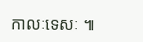កាលៈទេសៈ ៕